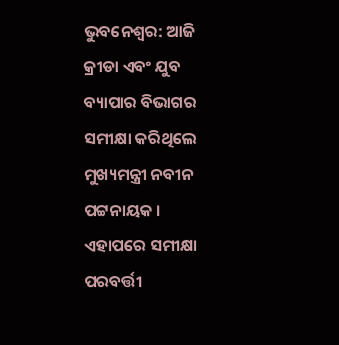ଭୁବନେଶ୍ବର: ଆଜି କ୍ରୀଡା ଏବଂ ଯୁବ ବ୍ୟାପାର ବିଭାଗର ସମୀକ୍ଷା କରିଥିଲେ ମୁଖ୍ୟମନ୍ତ୍ରୀ ନବୀନ ପଟ୍ଟନାୟକ । ଏହାପରେ ସମୀକ୍ଷା ପରବର୍ତ୍ତୀ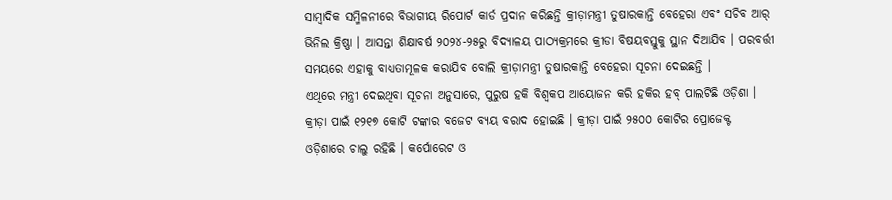ସାମ୍ବାଦିକ ସମ୍ମିଳନୀରେ ବିଭାଗୀୟ ରିପୋର୍ଟ କାର୍ଡ ପ୍ରଦାନ କରିଛନ୍ତି କ୍ରୀଡ଼ାମନ୍ତ୍ରୀ ତୁଷାରକାନ୍ତି ବେହେରା ଏବଂ ସଚିବ ଆର୍ ଭିନିଲ କ୍ରିଷ୍ଣା । ଆସନ୍ତା ଶିକ୍ଷାବର୍ଷ ୨୦୨୪-୨୫ରୁ ବିଦ୍ୟାଳୟ ପାଠ୍ୟକ୍ରମରେ କ୍ରୀଡା ବିଷୟବସ୍ତୁକୁ ସ୍ଥାନ ଦିଆଯିବ । ପରବର୍ତ୍ତୀ ସମୟରେ ଏହାକୁ ବାଧ୍ୟତାମୂଳକ କରାଯିବ ବୋଲି କ୍ରୀଡ଼ାମନ୍ତ୍ରୀ ତୁଷାରକାନ୍ତି ବେହେରା ସୂଚନା ଦେଇଛନ୍ତି ।
ଏଥିରେ ମନ୍ତ୍ରୀ ଦେଇଥିବା ସୂଚନା ଅନୁସାରେ, ପୁରୁଷ ହକି ବିଶ୍ବକପ ଆୟୋଜନ କରି ହକିର ହବ୍ ପାଲଟିଛି ଓଡ଼ିଶା । କ୍ରୀଡ଼ା ପାଇଁ ୧୨୧୭ କୋଟି ଟଙ୍କାର ବଜେଟ ବ୍ୟୟ ବରାଦ ହୋଇଛି । କ୍ରୀଡ଼ା ପାଇଁ ୨୫୦୦ କୋଟିର ପ୍ରୋଜେକ୍ଟ ଓଡ଼ିଶାରେ ଚାଲୁ ରହିଛି । କର୍ପୋରେଟ ଓ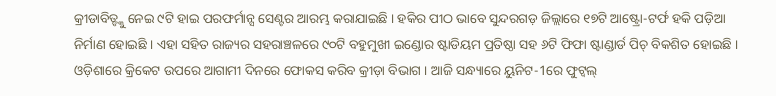କ୍ରୀଡାବିତ୍ଙ୍କୁ ନେଇ ୯ଟି ହାଇ ପରଫର୍ମାନ୍ସ ସେଣ୍ଟର ଆରମ୍ଭ କରାଯାଇଛି । ହକିର ପୀଠ ଭାବେ ସୁନ୍ଦରଗଡ଼ ଜିଲ୍ଲାରେ ୧୭ଟି ଆଷ୍ଟ୍ରୋ-ଟର୍ଫ ହକି ପଡ଼ିଆ ନିର୍ମାଣ ହୋଇଛି । ଏହା ସହିତ ରାଜ୍ୟର ସହରାଞ୍ଚଳରେ ୯୦ଟି ବହୁମୁଖୀ ଇଣ୍ଡୋର ଷ୍ଟାଡିୟମ ପ୍ରତିଷ୍ଠା ସହ ୬ଟି ଫିଫା ଷ୍ଟାଣ୍ଡାର୍ଡ ପିଚ୍ ବିକଶିତ ହୋଇଛି । ଓଡ଼ିଶାରେ କ୍ରିକେଟ ଉପରେ ଆଗାମୀ ଦିନରେ ଫୋକସ କରିବ କ୍ରୀଡ଼ା ବିଭାଗ । ଆଜି ସନ୍ଧ୍ୟାରେ ୟୁନିଟ-1ରେ ଫୁଟ୍ବଲ୍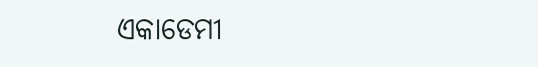ଏକାଡେମୀ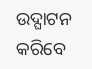ଉଦ୍ଘାଟନ କରିବେ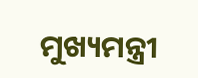ମୁଖ୍ୟମନ୍ତ୍ରୀ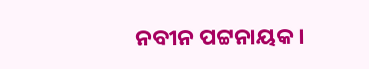ନବୀନ ପଟ୍ଟନାୟକ ।